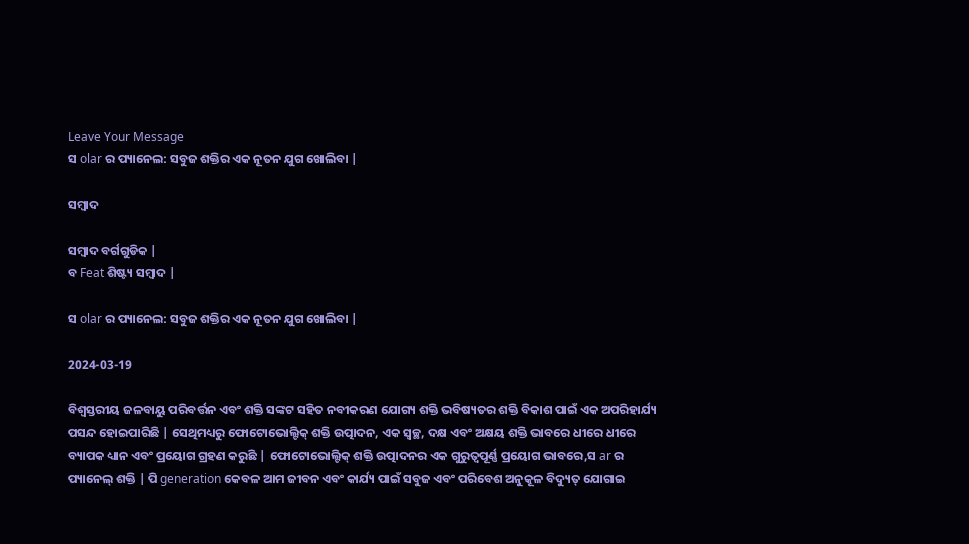Leave Your Message
ସ olar ର ପ୍ୟାନେଲ: ସବୁଜ ଶକ୍ତିର ଏକ ନୂତନ ଯୁଗ ଖୋଲିବା |

ସମ୍ବାଦ

ସମ୍ବାଦ ବର୍ଗଗୁଡିକ |
ବ Feat ଶିଷ୍ଟ୍ୟ ସମ୍ବାଦ |

ସ olar ର ପ୍ୟାନେଲ: ସବୁଜ ଶକ୍ତିର ଏକ ନୂତନ ଯୁଗ ଖୋଲିବା |

2024-03-19

ବିଶ୍ୱସ୍ତରୀୟ ଜଳବାୟୁ ପରିବର୍ତ୍ତନ ଏବଂ ଶକ୍ତି ସଙ୍କଟ ସହିତ ନବୀକରଣ ଯୋଗ୍ୟ ଶକ୍ତି ଭବିଷ୍ୟତର ଶକ୍ତି ବିକାଶ ପାଇଁ ଏକ ଅପରିହାର୍ଯ୍ୟ ପସନ୍ଦ ହୋଇପାରିଛି | ସେଥିମଧ୍ୟରୁ ଫୋଟୋଭୋଲ୍ଟିକ୍ ଶକ୍ତି ଉତ୍ପାଦନ, ଏକ ସ୍ୱଚ୍ଛ, ଦକ୍ଷ ଏବଂ ଅକ୍ଷୟ ଶକ୍ତି ଭାବରେ ଧୀରେ ଧୀରେ ବ୍ୟାପକ ଧ୍ୟାନ ଏବଂ ପ୍ରୟୋଗ ଗ୍ରହଣ କରୁଛି | ଫୋଟୋଭୋଲ୍ଟିକ୍ ଶକ୍ତି ଉତ୍ପାଦନର ଏକ ଗୁରୁତ୍ୱପୂର୍ଣ୍ଣ ପ୍ରୟୋଗ ଭାବରେ,ସ ar ର ପ୍ୟାନେଲ୍ ଶକ୍ତି | ପି generation କେବଳ ଆମ ଜୀବନ ଏବଂ କାର୍ଯ୍ୟ ପାଇଁ ସବୁଜ ଏବଂ ପରିବେଶ ଅନୁକୂଳ ବିଦ୍ୟୁତ୍ ଯୋଗାଇ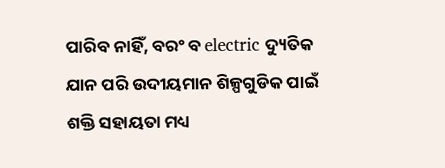ପାରିବ ନାହିଁ, ବରଂ ବ electric ଦ୍ୟୁତିକ ଯାନ ପରି ଉଦୀୟମାନ ଶିଳ୍ପଗୁଡିକ ପାଇଁ ଶକ୍ତି ସହାୟତା ମଧ୍ୟ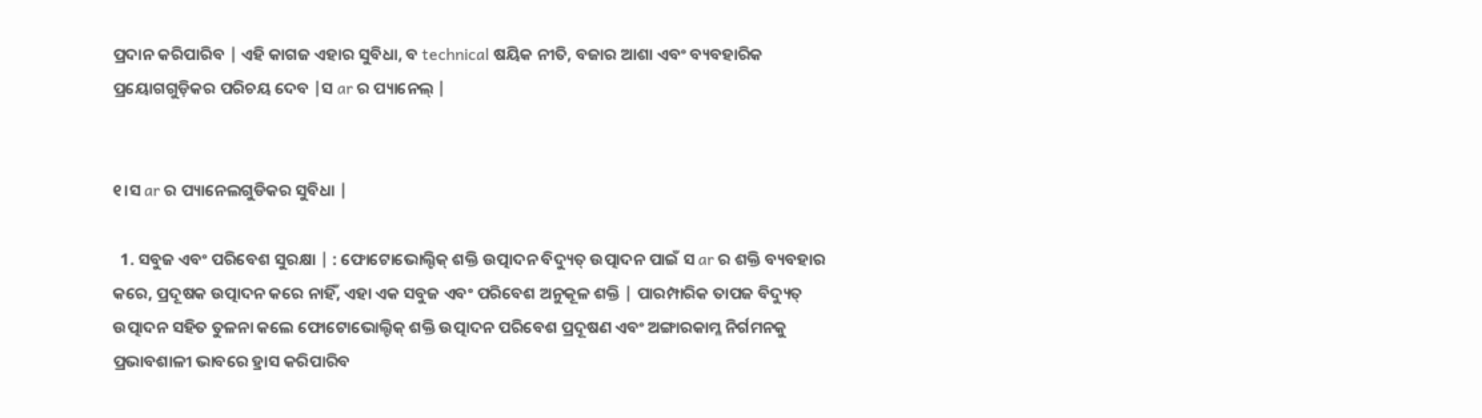ପ୍ରଦାନ କରିପାରିବ | ଏହି କାଗଜ ଏହାର ସୁବିଧା, ବ technical ଷୟିକ ନୀତି, ବଜାର ଆଶା ଏବଂ ବ୍ୟବହାରିକ ପ୍ରୟୋଗଗୁଡ଼ିକର ପରିଚୟ ଦେବ |ସ ar ର ପ୍ୟାନେଲ୍ |


୧।ସ ar ର ପ୍ୟାନେଲଗୁଡିକର ସୁବିଧା |

  1. ସବୁଜ ଏବଂ ପରିବେଶ ସୁରକ୍ଷା | : ଫୋଟୋଭୋଲ୍ଟିକ୍ ଶକ୍ତି ଉତ୍ପାଦନ ବିଦ୍ୟୁତ୍ ଉତ୍ପାଦନ ପାଇଁ ସ ar ର ଶକ୍ତି ବ୍ୟବହାର କରେ, ପ୍ରଦୂଷକ ଉତ୍ପାଦନ କରେ ନାହିଁ, ଏହା ଏକ ସବୁଜ ଏବଂ ପରିବେଶ ଅନୁକୂଳ ଶକ୍ତି | ପାରମ୍ପାରିକ ତାପଜ ବିଦ୍ୟୁତ୍ ଉତ୍ପାଦନ ସହିତ ତୁଳନା କଲେ ଫୋଟୋଭୋଲ୍ଟିକ୍ ଶକ୍ତି ଉତ୍ପାଦନ ପରିବେଶ ପ୍ରଦୂଷଣ ଏବଂ ଅଙ୍ଗାରକାମ୍ଳ ନିର୍ଗମନକୁ ପ୍ରଭାବଶାଳୀ ଭାବରେ ହ୍ରାସ କରିପାରିବ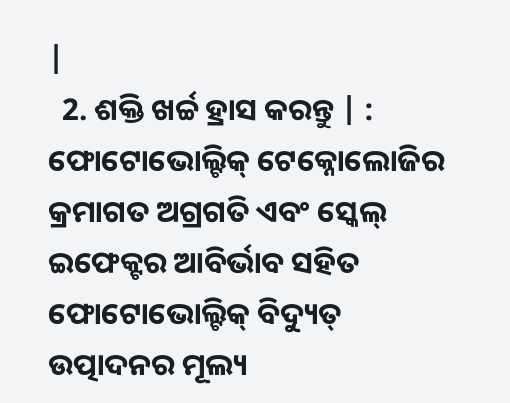|
  2. ଶକ୍ତି ଖର୍ଚ୍ଚ ହ୍ରାସ କରନ୍ତୁ | : ଫୋଟୋଭୋଲ୍ଟିକ୍ ଟେକ୍ନୋଲୋଜିର କ୍ରମାଗତ ଅଗ୍ରଗତି ଏବଂ ସ୍କେଲ୍ ଇଫେକ୍ଟର ଆବିର୍ଭାବ ସହିତ ଫୋଟୋଭୋଲ୍ଟିକ୍ ବିଦ୍ୟୁତ୍ ଉତ୍ପାଦନର ମୂଲ୍ୟ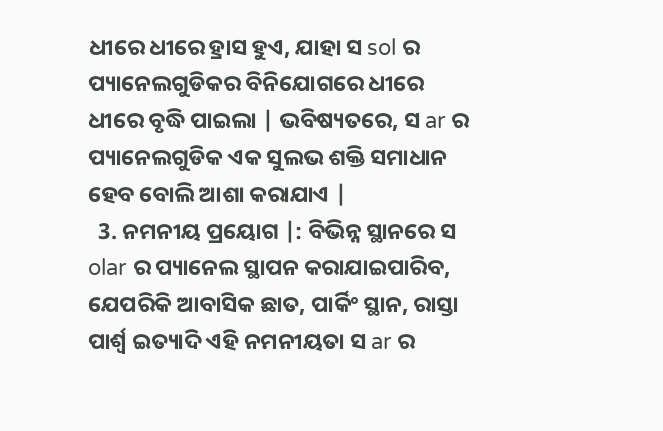ଧୀରେ ଧୀରେ ହ୍ରାସ ହୁଏ, ଯାହା ସ sol ର ପ୍ୟାନେଲଗୁଡିକର ବିନିଯୋଗରେ ଧୀରେ ଧୀରେ ବୃଦ୍ଧି ପାଇଲା | ଭବିଷ୍ୟତରେ, ସ ar ର ପ୍ୟାନେଲଗୁଡିକ ଏକ ସୁଲଭ ଶକ୍ତି ସମାଧାନ ହେବ ବୋଲି ଆଶା କରାଯାଏ |
  3. ନମନୀୟ ପ୍ରୟୋଗ |: ବିଭିନ୍ନ ସ୍ଥାନରେ ସ olar ର ପ୍ୟାନେଲ ସ୍ଥାପନ କରାଯାଇପାରିବ, ଯେପରିକି ଆବାସିକ ଛାତ, ପାର୍କିଂ ସ୍ଥାନ, ରାସ୍ତା ପାର୍ଶ୍ୱ ଇତ୍ୟାଦି ଏହି ନମନୀୟତା ସ ar ର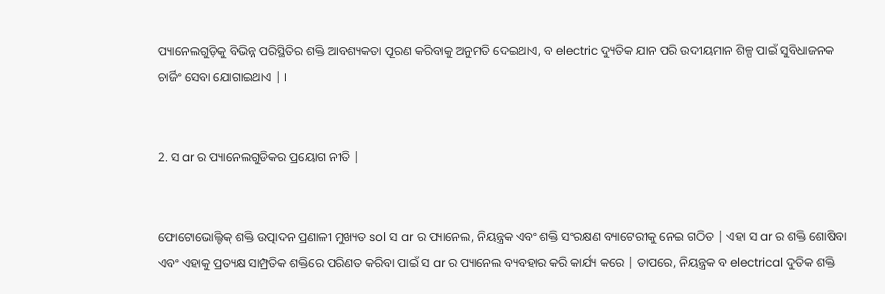ପ୍ୟାନେଲଗୁଡ଼ିକୁ ବିଭିନ୍ନ ପରିସ୍ଥିତିର ଶକ୍ତି ଆବଶ୍ୟକତା ପୂରଣ କରିବାକୁ ଅନୁମତି ଦେଇଥାଏ, ବ electric ଦ୍ୟୁତିକ ଯାନ ପରି ଉଦୀୟମାନ ଶିଳ୍ପ ପାଇଁ ସୁବିଧାଜନକ ଚାର୍ଜିଂ ସେବା ଯୋଗାଇଥାଏ | ।


2. ସ ar ର ପ୍ୟାନେଲଗୁଡିକର ପ୍ରୟୋଗ ନୀତି |


ଫୋଟୋଭୋଲ୍ଟିକ୍ ଶକ୍ତି ଉତ୍ପାଦନ ପ୍ରଣାଳୀ ମୁଖ୍ୟତ sol ସ ar ର ପ୍ୟାନେଲ, ନିୟନ୍ତ୍ରକ ଏବଂ ଶକ୍ତି ସଂରକ୍ଷଣ ବ୍ୟାଟେରୀକୁ ନେଇ ଗଠିତ | ଏହା ସ ar ର ଶକ୍ତି ଶୋଷିବା ଏବଂ ଏହାକୁ ପ୍ରତ୍ୟକ୍ଷ ସାମ୍ପ୍ରତିକ ଶକ୍ତିରେ ପରିଣତ କରିବା ପାଇଁ ସ ar ର ପ୍ୟାନେଲ ବ୍ୟବହାର କରି କାର୍ଯ୍ୟ କରେ | ତାପରେ, ନିୟନ୍ତ୍ରକ ବ electrical ଦୁତିକ ଶକ୍ତି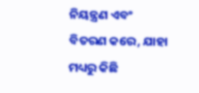ନିୟନ୍ତ୍ରଣ ଏବଂ ବିତରଣ କରେ, ଯାହା ମଧ୍ୟରୁ କିଛି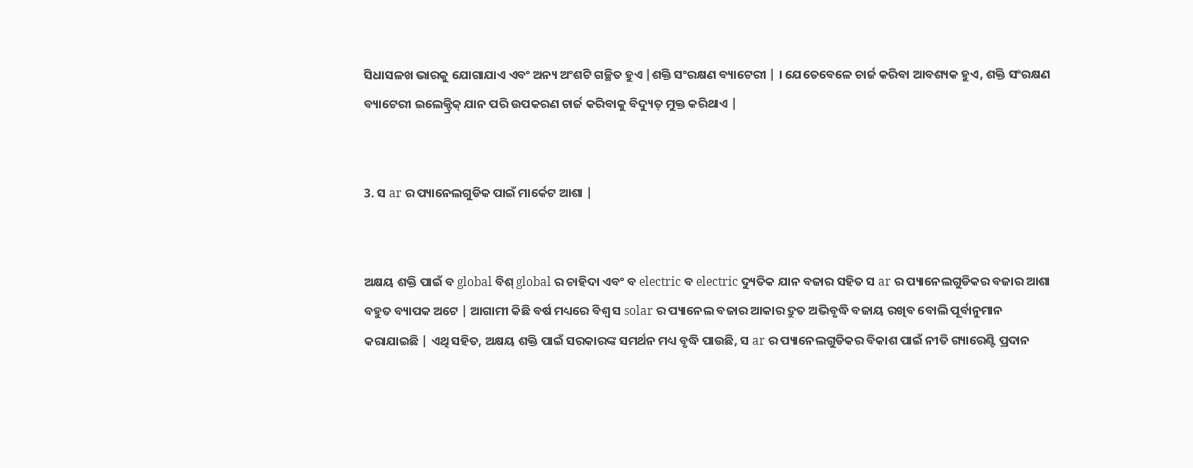ସିଧାସଳଖ ଭାରକୁ ଯୋଗାଯାଏ ଏବଂ ଅନ୍ୟ ଅଂଶଟି ଗଚ୍ଛିତ ହୁଏ |ଶକ୍ତି ସଂରକ୍ଷଣ ବ୍ୟାଟେରୀ | । ଯେତେବେଳେ ଚାର୍ଜ କରିବା ଆବଶ୍ୟକ ହୁଏ, ଶକ୍ତି ସଂରକ୍ଷଣ ବ୍ୟାଟେରୀ ଇଲେକ୍ଟ୍ରିକ୍ ଯାନ ପରି ଉପକରଣ ଚାର୍ଜ କରିବାକୁ ବିଦ୍ୟୁତ୍ ମୁକ୍ତ କରିଥାଏ |


3. ସ ar ର ପ୍ୟାନେଲଗୁଡିକ ପାଇଁ ମାର୍କେଟ ଆଶା |


ଅକ୍ଷୟ ଶକ୍ତି ପାଇଁ ବ global ବିଶ୍ global ର ଚାହିଦା ଏବଂ ବ electric ବ electric ଦ୍ୟୁତିକ ଯାନ ବଜାର ସହିତ ସ ar ର ପ୍ୟାନେଲଗୁଡିକର ବଜାର ଆଶା ବହୁତ ବ୍ୟାପକ ଅଟେ | ଆଗାମୀ କିଛି ବର୍ଷ ମଧ୍ୟରେ ବିଶ୍ୱ ସ solar ର ପ୍ୟାନେଲ ବଜାର ଆକାର ଦ୍ରୁତ ଅଭିବୃଦ୍ଧି ବଜାୟ ରଖିବ ବୋଲି ପୂର୍ବାନୁମାନ କରାଯାଇଛି | ଏଥି ସହିତ, ଅକ୍ଷୟ ଶକ୍ତି ପାଇଁ ସରକାରଙ୍କ ସମର୍ଥନ ମଧ୍ୟ ବୃଦ୍ଧି ପାଉଛି, ସ ar ର ପ୍ୟାନେଲଗୁଡିକର ବିକାଶ ପାଇଁ ନୀତି ଗ୍ୟାରେଣ୍ଟି ପ୍ରଦାନ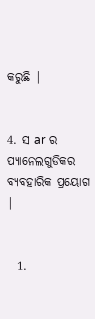କରୁଛି |


4. ସ ar ର ପ୍ୟାନେଲଗୁଡିକର ବ୍ୟବହାରିକ ପ୍ରୟୋଗ |


  1.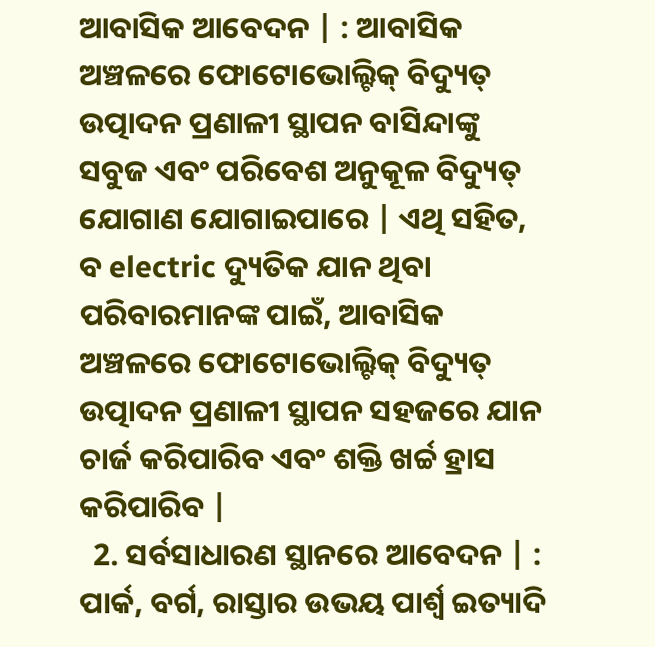ଆବାସିକ ଆବେଦନ | : ଆବାସିକ ଅଞ୍ଚଳରେ ଫୋଟୋଭୋଲ୍ଟିକ୍ ବିଦ୍ୟୁତ୍ ଉତ୍ପାଦନ ପ୍ରଣାଳୀ ସ୍ଥାପନ ବାସିନ୍ଦାଙ୍କୁ ସବୁଜ ଏବଂ ପରିବେଶ ଅନୁକୂଳ ବିଦ୍ୟୁତ୍ ଯୋଗାଣ ଯୋଗାଇପାରେ | ଏଥି ସହିତ, ବ electric ଦ୍ୟୁତିକ ଯାନ ଥିବା ପରିବାରମାନଙ୍କ ପାଇଁ, ଆବାସିକ ଅଞ୍ଚଳରେ ଫୋଟୋଭୋଲ୍ଟିକ୍ ବିଦ୍ୟୁତ୍ ଉତ୍ପାଦନ ପ୍ରଣାଳୀ ସ୍ଥାପନ ସହଜରେ ଯାନ ଚାର୍ଜ କରିପାରିବ ଏବଂ ଶକ୍ତି ଖର୍ଚ୍ଚ ହ୍ରାସ କରିପାରିବ |
  2. ସର୍ବସାଧାରଣ ସ୍ଥାନରେ ଆବେଦନ | : ପାର୍କ, ବର୍ଗ, ରାସ୍ତାର ଉଭୟ ପାର୍ଶ୍ୱ ଇତ୍ୟାଦି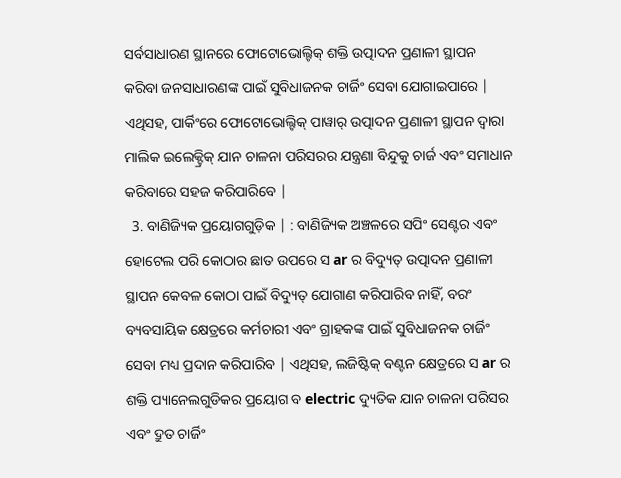ସର୍ବସାଧାରଣ ସ୍ଥାନରେ ଫୋଟୋଭୋଲ୍ଟିକ୍ ଶକ୍ତି ଉତ୍ପାଦନ ପ୍ରଣାଳୀ ସ୍ଥାପନ କରିବା ଜନସାଧାରଣଙ୍କ ପାଇଁ ସୁବିଧାଜନକ ଚାର୍ଜିଂ ସେବା ଯୋଗାଇପାରେ | ଏଥିସହ, ପାର୍କିଂରେ ଫୋଟୋଭୋଲ୍ଟିକ୍ ପାୱାର୍ ଉତ୍ପାଦନ ପ୍ରଣାଳୀ ସ୍ଥାପନ ଦ୍ୱାରା ମାଲିକ ଇଲେକ୍ଟ୍ରିକ୍ ଯାନ ଚାଳନା ପରିସରର ଯନ୍ତ୍ରଣା ବିନ୍ଦୁକୁ ଚାର୍ଜ ଏବଂ ସମାଧାନ କରିବାରେ ସହଜ କରିପାରିବେ |
  3. ବାଣିଜ୍ୟିକ ପ୍ରୟୋଗଗୁଡ଼ିକ | : ବାଣିଜ୍ୟିକ ଅଞ୍ଚଳରେ ସପିଂ ସେଣ୍ଟର ଏବଂ ହୋଟେଲ ପରି କୋଠାର ଛାତ ଉପରେ ସ ar ର ବିଦ୍ୟୁତ୍ ଉତ୍ପାଦନ ପ୍ରଣାଳୀ ସ୍ଥାପନ କେବଳ କୋଠା ପାଇଁ ବିଦ୍ୟୁତ୍ ଯୋଗାଣ କରିପାରିବ ନାହିଁ, ବରଂ ବ୍ୟବସାୟିକ କ୍ଷେତ୍ରରେ କର୍ମଚାରୀ ଏବଂ ଗ୍ରାହକଙ୍କ ପାଇଁ ସୁବିଧାଜନକ ଚାର୍ଜିଂ ସେବା ମଧ୍ୟ ପ୍ରଦାନ କରିପାରିବ | ଏଥିସହ, ଲଜିଷ୍ଟିକ୍ ବଣ୍ଟନ କ୍ଷେତ୍ରରେ ସ ar ର ଶକ୍ତି ପ୍ୟାନେଲଗୁଡିକର ପ୍ରୟୋଗ ବ electric ଦ୍ୟୁତିକ ଯାନ ଚାଳନା ପରିସର ଏବଂ ଦ୍ରୁତ ଚାର୍ଜିଂ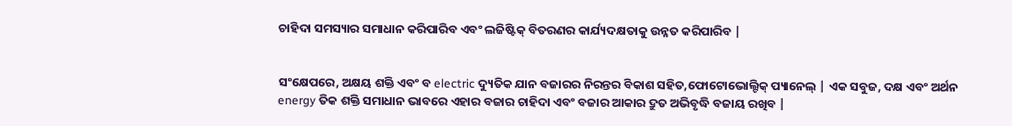ଚାହିଦା ସମସ୍ୟାର ସମାଧାନ କରିପାରିବ ଏବଂ ଲଜିଷ୍ଟିକ୍ ବିତରଣର କାର୍ଯ୍ୟଦକ୍ଷତାକୁ ଉନ୍ନତ କରିପାରିବ |


ସଂକ୍ଷେପରେ, ଅକ୍ଷୟ ଶକ୍ତି ଏବଂ ବ electric ଦ୍ୟୁତିକ ଯାନ ବଜାରର ନିରନ୍ତର ବିକାଶ ସହିତ,ଫୋଟୋଭୋଲ୍ଟିକ୍ ପ୍ୟାନେଲ୍ | ଏକ ସବୁଜ, ଦକ୍ଷ ଏବଂ ଅର୍ଥନ energy ତିକ ଶକ୍ତି ସମାଧାନ ଭାବରେ ଏହାର ବଜାର ଚାହିଦା ଏବଂ ବଜାର ଆକାର ଦ୍ରୁତ ଅଭିବୃଦ୍ଧି ବଜାୟ ରଖିବ |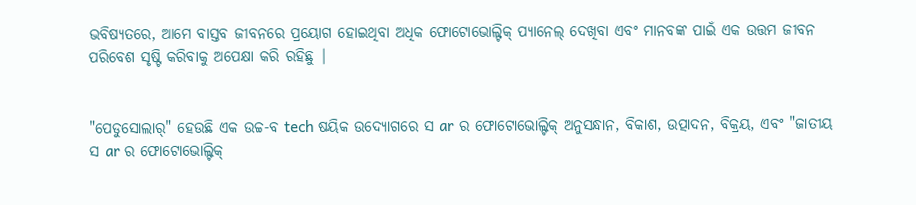ଭବିଷ୍ୟତରେ, ଆମେ ବାସ୍ତବ ଜୀବନରେ ପ୍ରୟୋଗ ହୋଇଥିବା ଅଧିକ ଫୋଟୋଭୋଲ୍ଟିକ୍ ପ୍ୟାନେଲ୍ ଦେଖିବା ଏବଂ ମାନବଙ୍କ ପାଇଁ ଏକ ଉତ୍ତମ ଜୀବନ ପରିବେଶ ସୃଷ୍ଟି କରିବାକୁ ଅପେକ୍ଷା କରି ରହିଛୁ |


"ପେଡୁସୋଲାର୍" ହେଉଛି ଏକ ଉଚ୍ଚ-ବ tech ଷୟିକ ଉଦ୍ୟୋଗରେ ସ ar ର ଫୋଟୋଭୋଲ୍ଟିକ୍ ଅନୁସନ୍ଧାନ, ବିକାଶ, ଉତ୍ପାଦନ, ବିକ୍ରୟ, ଏବଂ "ଜାତୀୟ ସ ar ର ଫୋଟୋଭୋଲ୍ଟିକ୍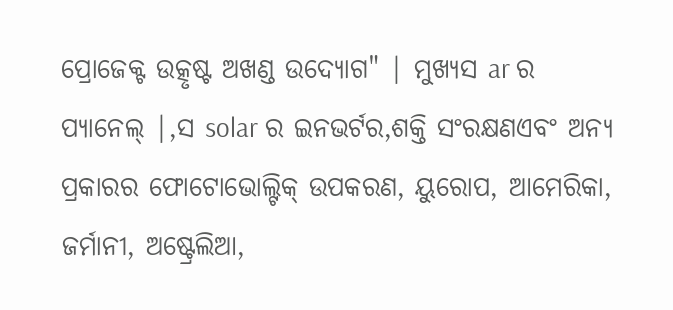ପ୍ରୋଜେକ୍ଟ ଉତ୍କୃଷ୍ଟ ଅଖଣ୍ଡ ଉଦ୍ୟୋଗ" | ମୁଖ୍ୟସ ar ର ପ୍ୟାନେଲ୍ |,ସ solar ର ଇନଭର୍ଟର,ଶକ୍ତି ସଂରକ୍ଷଣଏବଂ ଅନ୍ୟ ପ୍ରକାରର ଫୋଟୋଭୋଲ୍ଟିକ୍ ଉପକରଣ, ୟୁରୋପ, ଆମେରିକା, ଜର୍ମାନୀ, ଅଷ୍ଟ୍ରେଲିଆ,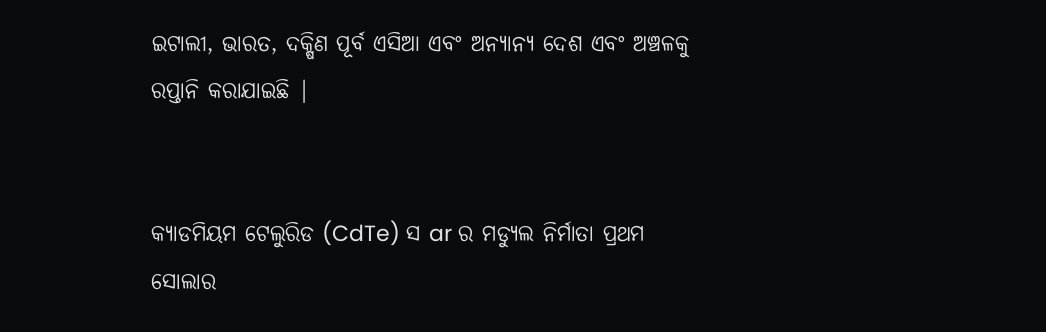ଇଟାଲୀ, ଭାରତ, ଦକ୍ଷିଣ ପୂର୍ବ ଏସିଆ ଏବଂ ଅନ୍ୟାନ୍ୟ ଦେଶ ଏବଂ ଅଞ୍ଚଳକୁ ରପ୍ତାନି କରାଯାଇଛି |


କ୍ୟାଡମିୟମ ଟେଲୁରିଡ (CdTe) ସ ar ର ମଡ୍ୟୁଲ ନିର୍ମାତା ପ୍ରଥମ ସୋଲାର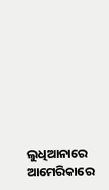ଲୁଧିଆନାରେ ଆମେରିକାରେ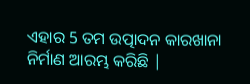ଏହାର 5 ତମ ଉତ୍ପାଦନ କାରଖାନା ନିର୍ମାଣ ଆରମ୍ଭ କରିଛି |